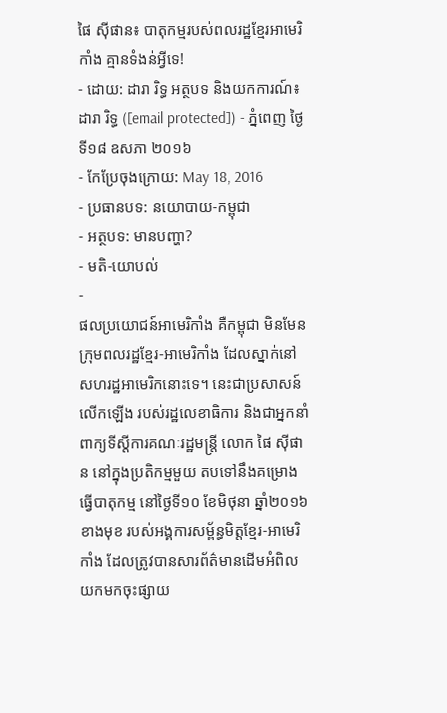ផៃ ស៊ីផាន៖ បាតុកម្មរបស់ពលរដ្ឋខ្មែរអាមេរិកាំង គ្មានទំងន់អ្វីទេ!
- ដោយ: ដារា រិទ្ធ អត្ថបទ និងយកការណ៍៖ ដារា រិទ្ធ ([email protected]) - ភ្នំពេញ ថ្ងៃទី១៨ ឧសភា ២០១៦
- កែប្រែចុងក្រោយ: May 18, 2016
- ប្រធានបទ: នយោបាយ-កម្ពុជា
- អត្ថបទ: មានបញ្ហា?
- មតិ-យោបល់
-
ផលប្រយោជន៍អាមេរិកាំង គឺកម្ពុជា មិនមែនក្រុមពលរដ្ឋខ្មែរ-អាមេរិកាំង ដែលស្នាក់នៅសហរដ្ឋអាមេរិកនោះទេ។ នេះជាប្រសាសន៍លើកឡើង របស់រដ្ឋលេខាធិការ និងជាអ្នកនាំពាក្យទីស្ដីការគណៈរដ្ឋមន្ត្រី លោក ផៃ ស៊ីផាន នៅក្នុងប្រតិកម្មមួយ តបទៅនឹងគម្រោងធ្វើបាតុកម្ម នៅថ្ងៃទី១០ ខែមិថុនា ឆ្នាំ២០១៦ខាងមុខ របស់អង្គការសម្ព័ន្ធមិត្តខ្មែរ-អាមេរិកាំង ដែលត្រូវបានសារព័ត៌មានដើមអំពិល យកមកចុះផ្សាយ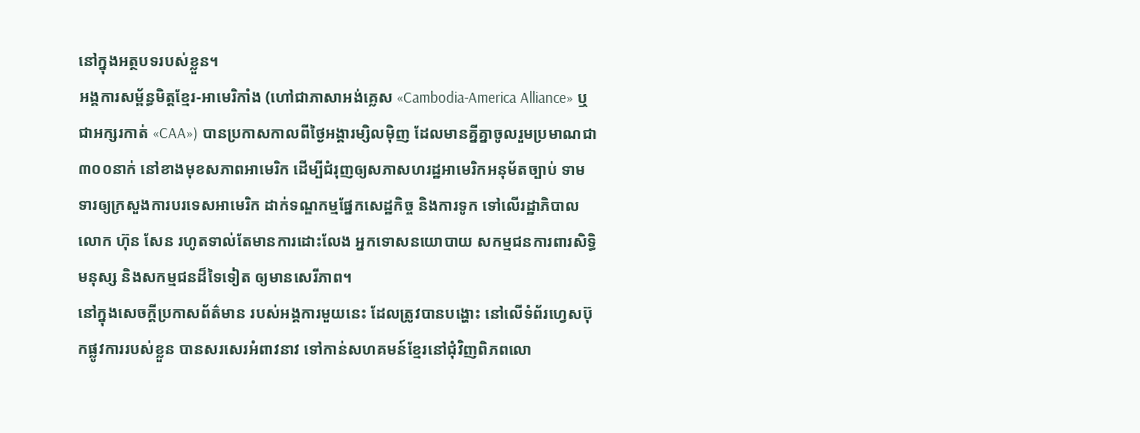នៅក្នុងអត្ថបទរបស់ខ្លួន។
អង្គការសម្ព័ន្ធមិត្តខ្មែរ-អាមេរិកាំង (ហៅជាភាសាអង់គ្លេស «Cambodia-America Alliance» ឬជាអក្សរកាត់ «CAA») បានប្រកាសកាលពីថ្ងៃអង្គារម្សិលម៉ិញ ដែលមានគ្នីគ្នាចូលរួមប្រមាណជា ៣០០នាក់ នៅខាងមុខសភាពអាមេរិក ដើម្បីជំរុញឲ្យសភាសហរដ្ឋអាមេរិកអនុម័តច្បាប់ ទាមទារឲ្យក្រសួងការបរទេសអាមេរិក ដាក់ទណ្ឌកម្មផ្នែកសេដ្ឋកិច្ច និងការទូក ទៅលើរដ្ឋាភិបាលលោក ហ៊ុន សែន រហូតទាល់តែមានការដោះលែង អ្នកទោសនយោបាយ សកម្មជនការពារសិទ្ធិមនុស្ស និងសកម្មជនដ៏ទៃទៀត ឲ្យមានសេរីភាព។
នៅក្នុងសេចក្ដីប្រកាសព័ត៌មាន របស់អង្គការមួយនេះ ដែលត្រូវបានបង្ហោះ នៅលើទំព័រហ្វេសប៊ុកផ្លូវការរបស់ខ្លួន បានសរសេរអំពាវនាវ ទៅកាន់សហគមន៍ខ្មែរនៅជុំវិញពិភពលោ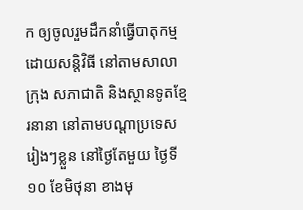ក ឲ្យចូលរួមដឹកនាំធ្វើបាតុកម្មដោយសន្តិវិធី នៅតាមសាលាក្រុង សភាជាតិ និងស្ថានទូតខ្មែរនានា នៅតាមបណ្ដាប្រទេសរៀងៗខ្លួន នៅថ្ងៃតែមួយ ថ្ងៃទី១០ ខែមិថុនា ខាងមុ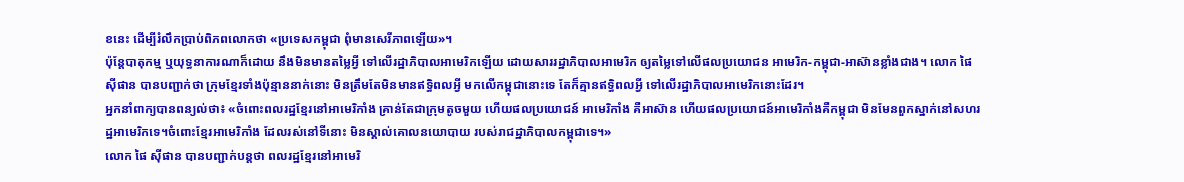ខនេះ ដើម្បីរំលឹកប្រាប់ពិភពលោកថា «ប្រទេសកម្ពុជា ពុំមានសេរីភាពឡើយ»។
ប៉ុន្តែបាតុកម្ម ឬយុទ្ធនាការណាក៏ដោយ នឹងមិនមានតម្លៃអ្វី ទៅលើរដ្ឋាភិបាលអាមេរិកឡើយ ដោយសាររដ្ឋាភិបាលអាមេរិក ឲ្យតម្លៃទៅលើផលប្រយោជន អាមេរិក-កម្ពុជា-អាស៊ានខ្លាំងជាង។ លោក ផៃ ស៊ីផាន បានបញ្ជាក់ថា ក្រុមខ្មែរទាំងប៉ុន្មាននាក់នោះ មិនត្រឹមតែមិនមានឥទ្ធិពលអ្វី មកលើកម្ពុជានោះទេ តែក៏គ្មានឥទ្ធិពលអ្វី ទៅលើរដ្ឋាភិបាលអាមេរិកនោះដែរ។
អ្នកនាំពាក្យបានពន្យល់ថា៖ «ចំពោះពលរដ្ឋខ្មែរនៅអាមេរិកាំង គ្រាន់តែជាក្រុមតូចមួយ ហើយផលប្រយោជន៍ អាមេរិកាំង គឺអាស៊ាន ហើយផលប្រយោជន៍អាមេរិកាំងគឺកម្ពុជា មិនមែនពួកស្នាក់នៅសហរដ្ឋអាមេរិកទេ។ចំពោះខ្មែរអាមេរិកាំង ដែលរស់នៅទីនោះ មិនស្គាល់គោលនយោបាយ របស់រាជដ្ឋាភិបាលកម្ពុជាទេ។»
លោក ផៃ ស៊ីផាន បានបញ្ជាក់បន្តថា ពលរដ្ឋខ្មែរនៅអាមេរិ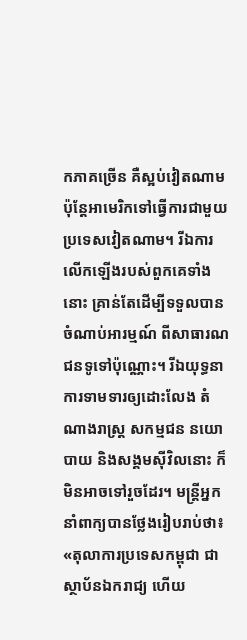កភាគច្រើន គឺស្អប់វៀតណាម ប៉ុន្ដែអាមេរិកទៅធ្វើការជាមួយប្រទេសវៀតណាម។ រីឯការលើកឡើងរបស់ពួកគេទាំងនោះ គ្រាន់តែដើម្បីទទួលបានចំណាប់អារម្មណ៍ ពីសាធារណជនទូទៅប៉ុណ្ណោះ។ រីឯយុទ្ធនាការទាមទារឲ្យដោះលែង តំណាងរាស្រ្ត សកម្មជន នយោបាយ និងសង្គមស៊ីវិលនោះ ក៏មិនអាចទៅរួចដែរ។ មន្ត្រីអ្នកនាំពាក្យបានថ្លែងរៀបរាប់ថា៖ «តុលាការប្រទេសកម្ពុជា ជាស្ថាប័នឯករាជ្យ ហើយ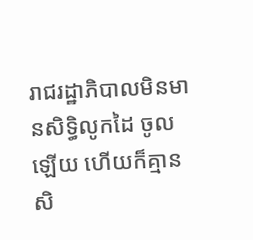រាជរដ្ឋាភិបាលមិនមានសិទ្ធិលូកដៃ ចូលឡើយ ហើយក៏គ្មានសិ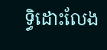ទ្ធិដោះលែង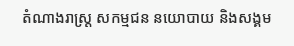តំណាងរាស្រ្ត សកម្មជន នយោបាយ និងសង្គម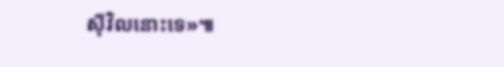ស៊ីវិលនោះទេ»៕